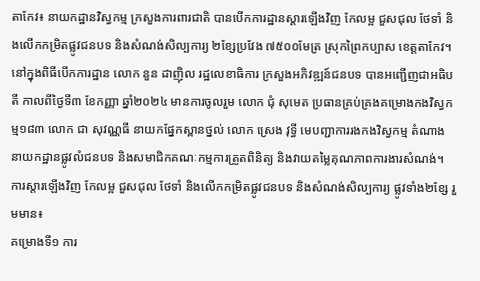តាកែវ៖ នាយកដ្ឋានវិស្វកម្ម ក្រសួងការពារជាតិ បានបើកការដ្ឋានស្តារឡើងវិញ កែលម្អ ជួសជុល ថែទាំ និងលើកកម្រិតផ្លូវជនបទ និងសំណង់សិល្បការ្យ ២ខែ្សប្រវែង ៧៥០០មែត្រ ស្រុកព្រៃកប្បាស ខេត្តតាកែវ។
នៅក្នុងពិធីបើកការដ្ឋាន លោក នួន ដាញ៉ិល រដ្ឋលេខាធិការ ក្រសួងអភិវឌ្ឍន៍ជនបទ បានអញ្ជើញជាអធិបតី កាលពីថ្ងៃទី៣ ខែកញ្ញា ឆ្នាំ២០២៤ មានការចូលរួម លោក ជុំ សុមេត ប្រធានគ្រប់គ្រងគម្រោងកងវិស្វកម្ម១៨៣ លោក ជា សុវណ្ណធី នាយកផ្នែកស្ពានថ្នល់ លោក ស្រេង វុទ្ធី មេបញ្ជាការរងកងវិស្វកម្ម តំណាងនាយកដ្ឋានផ្លូវលំជនបទ និងសមាជិកគណៈកម្មការត្រួតពិនិត្យ និងវាយតម្លៃគុណភាពការងារសំណង់។
ការស្តារឡើងវិញ កែលម្អ ជួសជុល ថែទាំ និងលើកកម្រិតផ្លូវជនបទ និងសំណង់សិល្បការ្យ ផ្លូវទាំង២ខ្សែ រួមមាន៖
គម្រោងទី១ ការ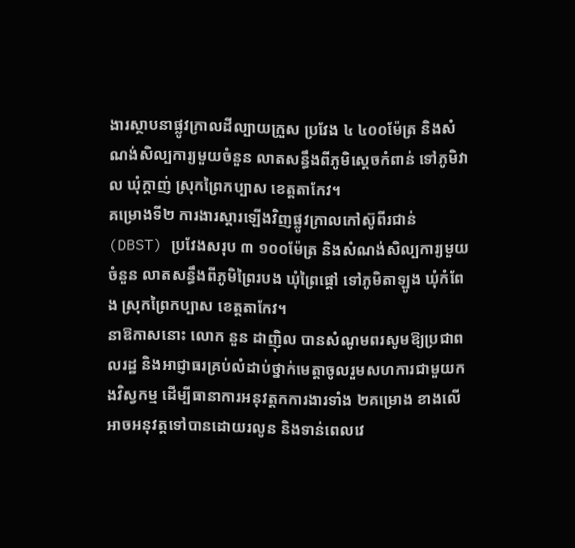ងារស្ថាបនាផ្លូវក្រាលដីល្បាយក្រួស ប្រវែង ៤ ៤០០ម៉ែត្រ និងសំណង់សិល្បការ្យមួយចំនួន លាតសន្ធឹងពីភូមិស្តេចកំពាន់ ទៅភូមិវាល ឃុំក្តាញ់ ស្រុកព្រៃកប្បាស ខេត្តតាកែវ។
គម្រោងទី២ ការងារស្តារឡើងវិញផ្លូវក្រាលកៅស៊ូពីរជាន់ (DBST) ប្រវែងសរុប ៣ ១០០ម៉ែត្រ និងសំណង់សិល្បការ្យមួយចំនួន លាតសន្ធឹងពីភូមិព្រៃរបង ឃុំព្រៃផ្តៅ ទៅភូមិតាឡូង ឃុំកំពែង ស្រុកព្រៃកប្បាស ខេត្តតាកែវ។
នាឱកាសនោះ លោក នួន ដាញ៉ិល បានសំណូមពរសូមឱ្យប្រជាពលរដ្ឋ និងអាជ្ញាធរគ្រប់លំដាប់ថ្នាក់មេត្តាចូលរួមសហការជាមួយកងវិស្វកម្ម ដើម្បីធានាការអនុវត្តកការងារទាំង ២គម្រោង ខាងលើអាចអនុវត្តទៅបានដោយរលូន និងទាន់ពេលវេ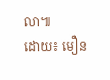លា៕
ដោយ៖ មឿន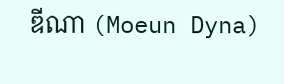ឌីណា (Moeun Dyna)